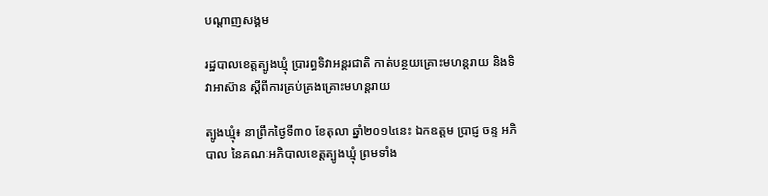បណ្តាញសង្គម

រដ្ឋបាលខេត្តត្បូងឃ្មុំ ប្រារព្ធទិវាអន្តរជាតិ កាត់បន្ថយគ្រោះមហន្តរាយ និងទិវាអាស៊ាន ស្តីពីការគ្រប់គ្រងគ្រោះមហន្តរាយ

ត្បូងឃ្មុំ៖ នាព្រឹកថ្ងៃទី៣០ ខែតុលា ឆ្នាំ២០១៤នេះ ឯកឧត្តម ប្រាជ្ញ ចន្ទ អភិបាល នៃគណៈអភិបាលខេត្តត្បូងឃ្មុំ ព្រមទាំង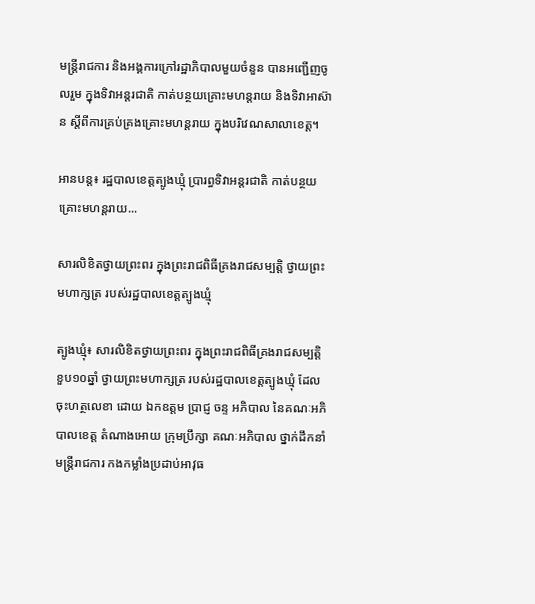មន្ត្រីរាជការ និងអង្គការក្រៅរដ្ឋាភិបាលមួយចំនួន បានអញ្ជើញចូលរួម ក្នុងទិវាអន្តរជាតិ កាត់បន្ថយគ្រោះមហន្តរាយ និងទិវាអាស៊ាន ស្តីពីការគ្រប់គ្រងគ្រោះមហន្តរាយ ក្នុងបរិវេណសាលាខេត្ត។

អានបន្ត៖ រដ្ឋបាលខេត្តត្បូងឃ្មុំ ប្រារព្ធទិវាអន្តរជាតិ កាត់បន្ថយគ្រោះមហន្តរាយ...

សារលិខិតថ្វាយព្រះពរ ក្នុងព្រះរាជពិធីគ្រងរាជសម្បត្តិ ថ្វាយព្រះមហាក្សត្រ របស់រដ្ឋបាលខេត្តត្បូងឃ្មុំ

ត្បូងឃ្មុំ៖ សារលិខិតថ្វាយព្រះពរ ក្នុងព្រះរាជពិធីគ្រងរាជសម្បត្តិ ខួប១០ឆ្នាំ ថ្វាយព្រះមហាក្សត្រ របស់រដ្ឋបាលខេត្តត្បូងឃ្មុំ ដែលចុះហត្ថលេខា ដោយ ឯកឧត្តម ប្រាជ្ញ ចន្ទ អភិបាល នៃគណៈអភិបាលខេត្ត តំណាងអោយ ក្រុមប្រឹក្សា គណៈអភិបាល ថ្នាក់ដឹកនាំ មន្រ្តីរាជការ កងកម្លាំងប្រដាប់អាវុធ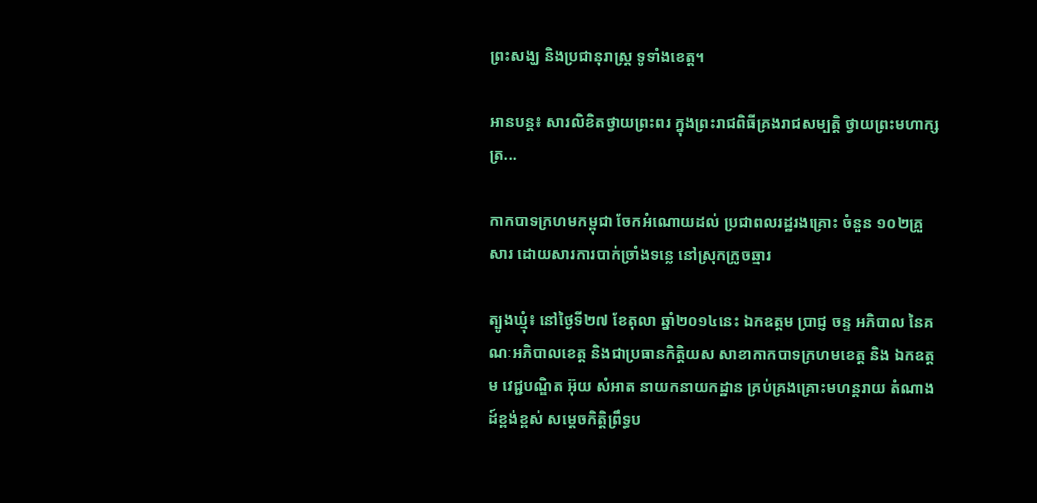ព្រះសង្ឃ និងប្រជានុរាស្រ្ត ទូទាំងខេត្ត។

អានបន្ត៖ សារលិខិតថ្វាយព្រះពរ ក្នុងព្រះរាជពិធីគ្រងរាជសម្បត្តិ ថ្វាយព្រះមហាក្សត្រ...

កាកបាទក្រហមកម្ពុជា ចែកអំណោយដល់ ប្រជាពលរដ្ឋរងគ្រោះ ចំនួន ១០២គ្រួសារ ដោយសារការបាក់ច្រាំងទន្លេ នៅស្រុកក្រូចឆ្មារ

ត្បូងឃ្មុំ៖ នៅថ្ងៃទី២៧ ខែតុលា ឆ្នាំ២០១៤នេះ ឯកឧត្តម ប្រាជ្ញ ចន្ទ អភិបាល នៃគណៈអភិបាលខេត្ត និងជាប្រធានកិត្តិយស សាខាកាកបាទក្រហមខេត្ត និង ឯកឧត្ដម វេជ្ជបណ្ឌិត អ៊ុយ សំអាត នាយកនាយកដ្ឋាន គ្រប់គ្រងគ្រោះមហន្តរាយ តំណាងដ៍ខ្ពង់ខ្ពស់ សម្ដេចកិត្តិព្រឹទ្ធប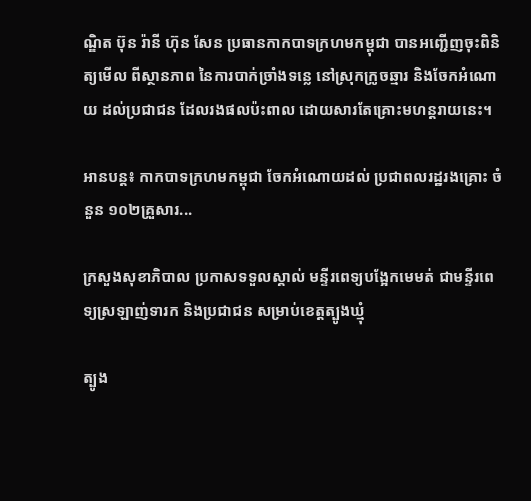ណ្ឌិត ប៊ុន រ៉ានី ហ៊ុន សែន ប្រធានកាកបាទក្រហមកម្ពុជា បានអញ្ជើញចុះពិនិត្យមើល ពីស្ថានភាព នៃការបាក់ច្រាំងទន្លេ នៅស្រុកក្រូចឆ្មារ និងចែកអំណោយ ដល់ប្រជាជន ដែលរងផលប៉ះពាល ដោយសារតែគ្រោះមហន្តរាយនេះ។

អានបន្ត៖ កាកបាទក្រហមកម្ពុជា ចែកអំណោយដល់ ប្រជាពលរដ្ឋរងគ្រោះ ចំនួន ១០២គ្រួសារ...

ក្រសួងសុខាភិបាល ប្រកាសទទួលស្គាល់ មន្ទីរពេទ្យបង្អែកមេមត់ ជាមន្ទីរពេទ្យស្រឡាញ់ទារក និងប្រជាជន សម្រាប់ខេត្តត្បូងឃ្មុំ

ត្បូង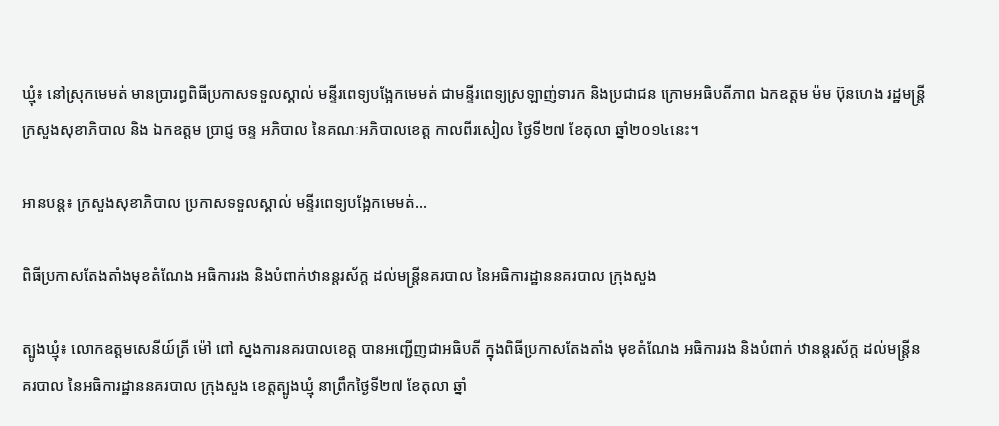ឃ្មុំ៖ នៅស្រុកមេមត់ មានប្រារព្ធពិធីប្រកាសទទួលស្គាល់ មន្ទីរពេទ្យបង្អែកមេមត់ ជាមន្ទីរពេទ្យស្រឡាញ់ទារក និងប្រជាជន ក្រោមអធិបតីភាព ឯកឧត្តម ម៉ម ប៊ុនហេង រដ្ឋមន្រ្តីក្រសួងសុខាភិបាល និង ឯកឧត្តម ប្រាជ្ញ ចន្ទ អភិបាល នៃគណៈអភិបាលខេត្ត កាលពីរសៀល ថ្ងៃទី២៧ ខែតុលា ឆ្នាំ២០១៤នេះ។

អានបន្ត៖ ក្រសួងសុខាភិបាល ប្រកាសទទួលស្គាល់ មន្ទីរពេទ្យបង្អែកមេមត់...

ពិធីប្រកាសតែងតាំងមុខតំណែង អធិការរង និងបំពាក់ឋានន្តរស័ក្ត ដល់មន្រ្តីនគរបាល នៃអធិការដ្ឋាននគរបាល ក្រុងសួង

ត្បូងឃ្មុំ៖ លោកឧត្តមសេនីយ៍ត្រី ម៉ៅ ពៅ ស្នងការនគរបាលខេត្ត បានអញ្ជើញជាអធិបតី ក្នុងពិធីប្រកាសតែងតាំង មុខតំណែង អធិការរង និងបំពាក់ ឋានន្តរស័ក្ត ដល់មន្រ្តីនគរបាល នៃអធិការដ្ឋាននគរបាល ក្រុងសួង ខេត្តត្បូងឃ្មុំ នាព្រឹកថ្ងៃទី២៧ ខែតុលា ឆ្នាំ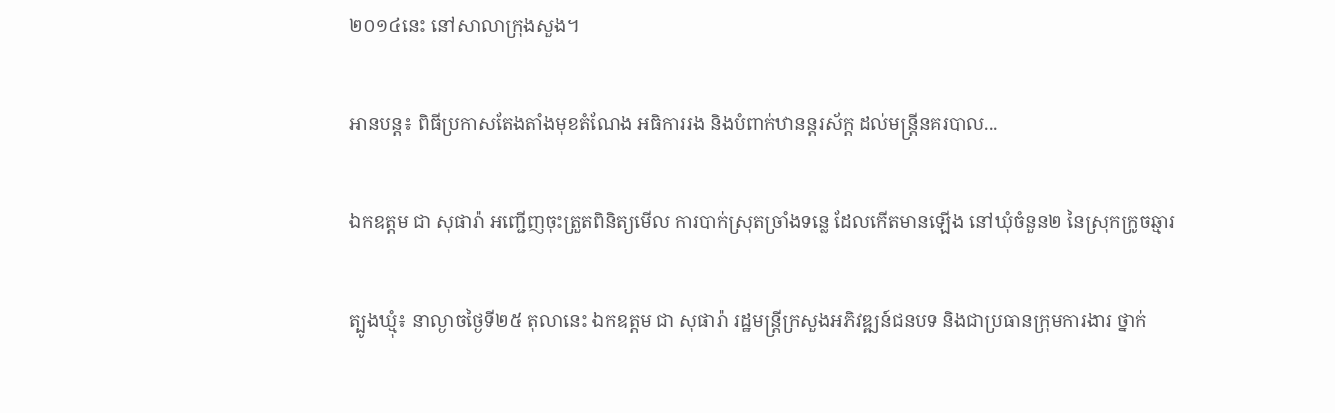២០១៤នេះ នៅសាលាក្រុងសួង។

អានបន្ត៖ ពិធីប្រកាសតែងតាំងមុខតំណែង អធិការរង និងបំពាក់ឋានន្តរស័ក្ត ដល់មន្រ្តីនគរបាល...

ឯកឧត្តម ជា សុផារ៉ា អញ្ជើញចុះត្រួតពិនិត្យមើល ការបាក់ស្រុតច្រាំងទន្លេ ដែលកើតមានឡើង នៅឃុំចំនួន២ នៃស្រុកក្រូចឆ្មារ

ត្បូងឃ្មុំ៖ នាល្ងាចថ្ងៃទី២៥ តុលានេះ ឯកឧត្តម ជា សុផារ៉ា រដ្ឋមន្រ្តីក្រសួងអភិវឌ្ឍន៍ជនបទ និងជាប្រធានក្រុមការងារ ថ្នាក់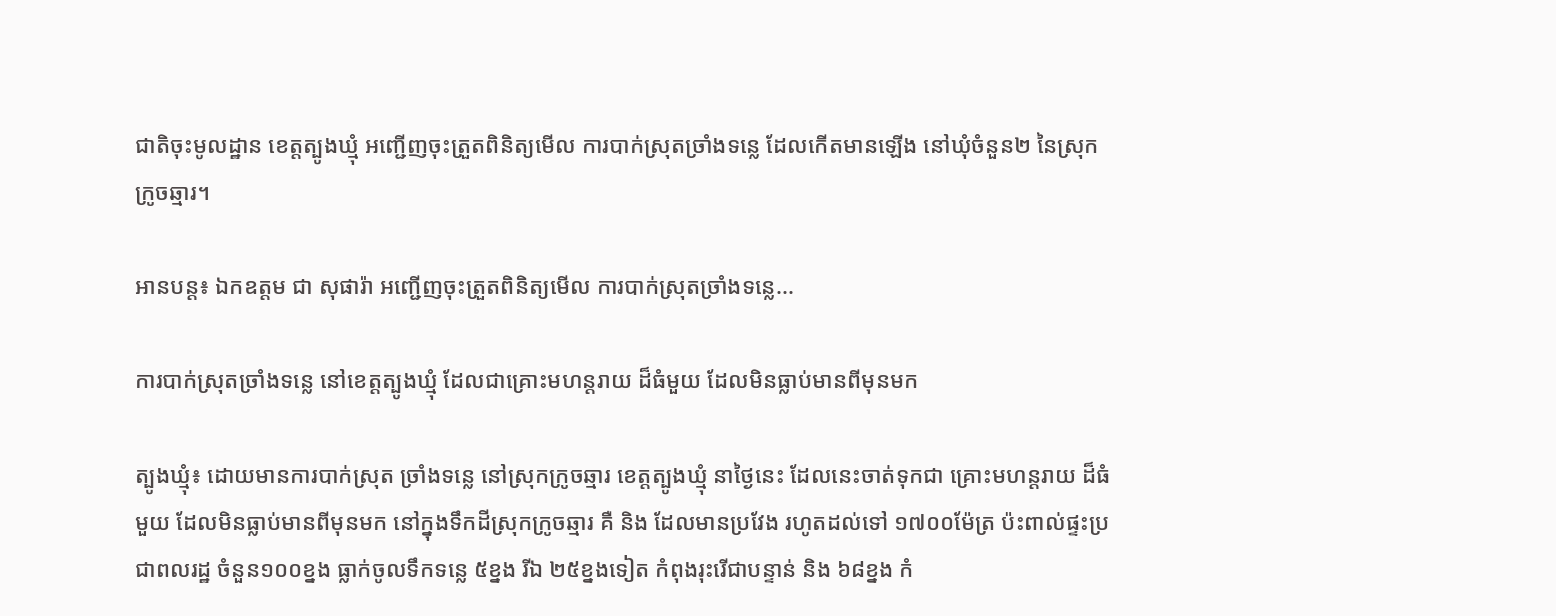ជាតិចុះមូលដ្ឋាន ខេត្តត្បូងឃ្មុំ អញ្ជើញចុះត្រួតពិនិត្យមើល ការបាក់ស្រុតច្រាំងទន្លេ ដែលកើតមានឡើង នៅឃុំចំនួន២ នៃស្រុកក្រូចឆ្មារ។

អានបន្ត៖ ឯកឧត្តម ជា សុផារ៉ា អញ្ជើញចុះត្រួតពិនិត្យមើល ការបាក់ស្រុតច្រាំងទន្លេ...

ការបាក់ស្រុតច្រាំងទន្លេ នៅខេត្តត្បូងឃ្មុំ ដែលជាគ្រោះមហន្តរាយ ដ៏ធំមួយ ដែលមិនធ្លាប់មានពីមុនមក

ត្បូងឃ្មុំ៖ ដោយមានការបាក់ស្រុត ច្រាំងទន្លេ នៅស្រុកក្រូចឆ្មារ ខេត្តត្បូងឃ្មុំ នាថ្ងៃនេះ ដែលនេះចាត់ទុកជា គ្រោះមហន្តរាយ ដ៏ធំមួយ ដែលមិនធ្លាប់មានពីមុនមក នៅក្នុងទឹកដីស្រុកក្រូចឆ្មារ គឺ និង ដែលមានប្រវែង រហូតដល់ទៅ ១៧០០ម៉ែត្រ ប៉ះពាល់ផ្ទះប្រជាពលរដ្ឋ ចំនួន១០០ខ្នង ធ្លាក់ចូលទឹកទន្លេ ៥ខ្នង រីឯ ២៥ខ្នងទៀត កំពុងរុះរើជាបន្ទាន់ និង ៦៨ខ្នង កំ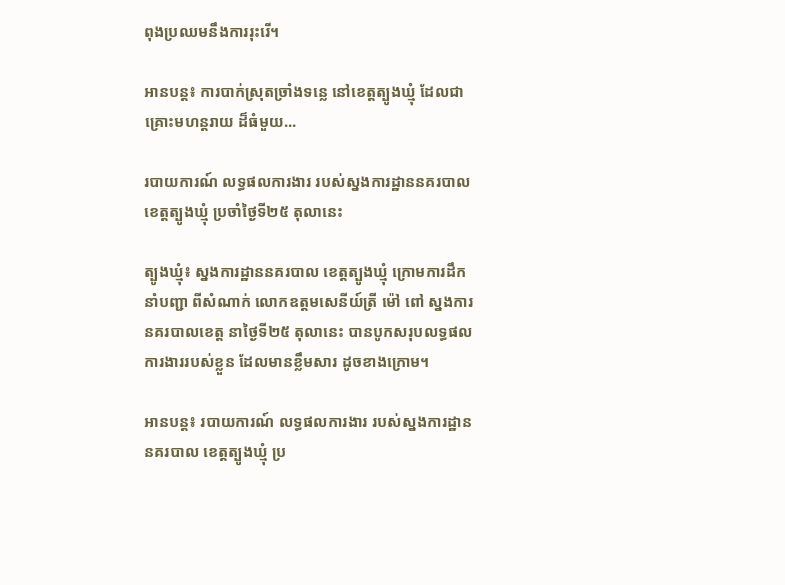ពុងប្រឈមនឹងការរុះរើ។

អានបន្ត៖ ការបាក់ស្រុតច្រាំងទន្លេ នៅខេត្តត្បូងឃ្មុំ ដែលជាគ្រោះមហន្តរាយ ដ៏ធំមួយ...

របាយការណ៍ លទ្ធផលការងារ របស់ស្នងការដ្ឋាននគរបាល ខេត្តត្បូងឃ្មុំ ប្រចាំថ្ងៃទី២៥ តុលានេះ

ត្បូងឃ្មុំ៖ ស្នងការដ្ឋាននគរបាល ខេត្តត្បូងឃ្មុំ ក្រោមការដឹកនាំបញ្ជា ពីសំណាក់ លោកឧត្តមសេនីយ៍ត្រី ម៉ៅ ពៅ ស្នងការនគរបាលខេត្ត នាថ្ងៃទី២៥ តុលានេះ បានបូកសរុបលទ្ធផល ការងាររបស់ខ្លួន ដែលមានខ្លឹមសារ ដូចខាងក្រោម។

អានបន្ត៖ របាយការណ៍ លទ្ធផលការងារ របស់ស្នងការដ្ឋាននគរបាល ខេត្តត្បូងឃ្មុំ ប្រ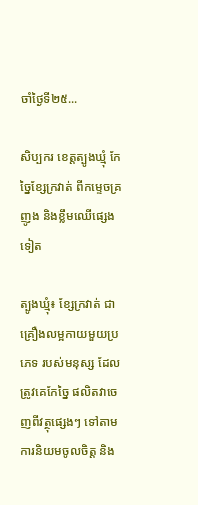ចាំថ្ងៃទី២៥...

សិប្បករ ខេត្តត្បូងឃ្មុំ កែច្នៃខ្សែក្រវាត់ ពីកម្ទេចគ្រញូង និងខ្លឹមឈើផ្សេងទៀត

ត្បូងឃ្មុំ៖ ខ្សែក្រវាត់ ជាគ្រឿងលម្អកាយមួយប្រភេទ របស់មនុស្ស ដែលត្រូវគេកែច្នៃ ផលិតវាចេញពីវត្ថុផ្សេងៗ ទៅតាមការនិយមចូលចិត្ត និង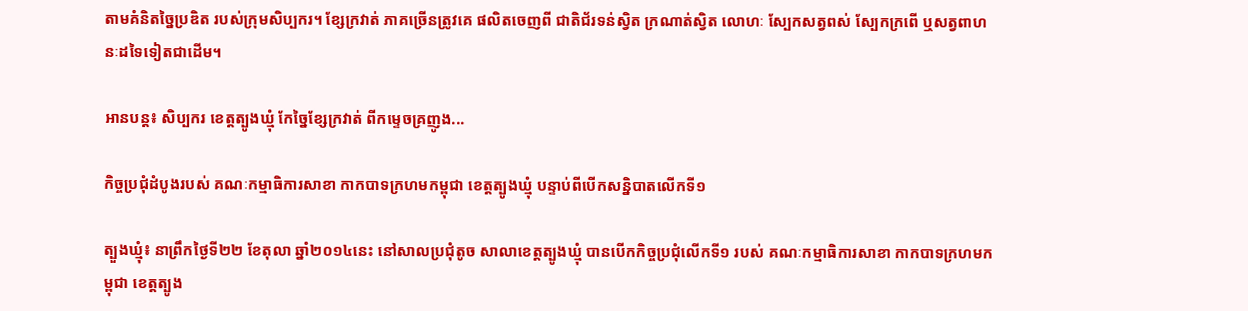តាមគំនិតច្នៃប្រឌិត របស់ក្រុមសិប្បករ។ ខ្សែក្រវាត់ ភាគច្រើនត្រូវគេ ផលិតចេញពី ជាតិជ័រទន់ស្វិត ក្រណាត់ស្វិត លោហៈ ស្បែកសត្វពស់ ស្បែកក្រពើ ឬសត្វពាហនៈដទៃទៀតជាដើម។

អានបន្ត៖ សិប្បករ ខេត្តត្បូងឃ្មុំ កែច្នៃខ្សែក្រវាត់ ពីកម្ទេចគ្រញូង...

កិច្ចប្រជុំដំបូងរបស់ គណៈកម្មាធិការសាខា កាកបាទក្រហមកម្ពុជា ខេត្តត្បូងឃ្មុំ បន្ទាប់ពីបើកសន្និបាតលើកទី១

ត្បួងឃ្មុំ៖ នាព្រឹកថ្ងៃទី២២ ខែតុលា ឆ្នាំ២០១៤នេះ នៅសាលប្រជុំតូច សាលាខេត្តត្បូងឃ្មុំ បានបើកកិច្ចប្រជុំលើកទី១ របស់ គណៈកម្មាធិការសាខា កាកបាទក្រហមកម្ពុជា ខេត្តត្បូង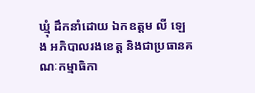ឃ្មុំ ដឹកនាំដោយ ឯកឧត្តម លី ឡេង អភិបាលរងខេត្ត និងជាប្រធានគណៈកម្មាធិកា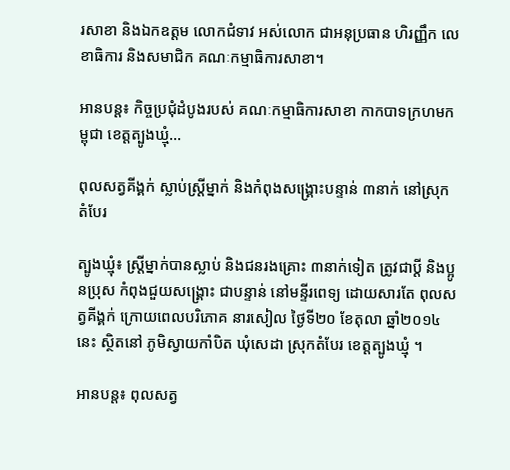រសាខា និងឯកឧត្តម លោកជំទាវ អស់លោក ជាអនុប្រធាន ហិរញ្ញឹក លេខាធិការ និងសមាជិក គណៈកម្មាធិការសាខា។

អានបន្ត៖ កិច្ចប្រជុំដំបូងរបស់ គណៈកម្មាធិការសាខា កាកបាទក្រហមកម្ពុជា ខេត្តត្បូងឃ្មុំ...

ពុលសត្វគីង្គក់ ស្លាប់ស្រ្តីម្នាក់ និងកំពុងសង្គ្រោះបន្ទាន់ ៣នាក់ នៅស្រុកតំបែរ

ត្បូងឃ្មុំ៖ ស្រ្តីម្នាក់បានស្លាប់ និងជនរងគ្រោះ ៣នាក់ទៀត ត្រូវជាប្តី និងប្អូនប្រុស កំពុងជួយសង្គ្រោះ ជាបន្ទាន់ នៅមន្ទីរពេទ្យ ដោយសារតែ ពុលសត្វគីង្គក់ ក្រោយពេលបរិភោគ នារសៀល ថ្ងៃទី២០ ខែតុលា ឆ្នាំ២០១៤នេះ ស្ថិតនៅ ភូមិស្វាយកាំបិត ឃុំសេដា ស្រុកតំបែរ ខេត្តត្បូងឃ្មុំ ។

អានបន្ត៖ ពុលសត្វ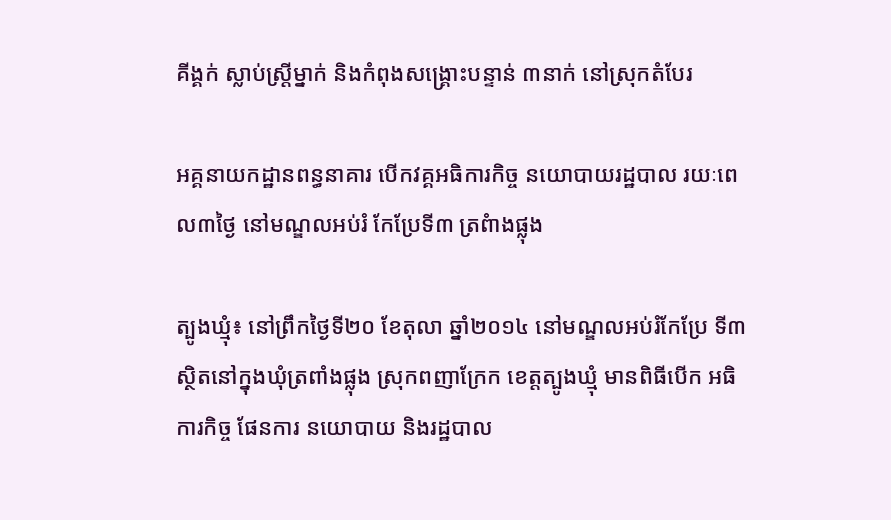គីង្គក់ ស្លាប់ស្រ្តីម្នាក់ និងកំពុងសង្គ្រោះបន្ទាន់ ៣នាក់ នៅស្រុកតំបែរ

អគ្គនាយកដ្ឋានពន្ធនាគារ បើកវគ្គអធិការកិច្ច នយោបាយរដ្ឋបាល រយៈពេល៣ថ្ងៃ នៅមណ្ឌលអប់រំ កែប្រែទី៣ ត្រពំាងផ្លុង

ត្បូងឃ្មុំ៖ នៅព្រឹកថ្ងៃទី២០ ខែតុលា ឆ្នាំ២០១៤ នៅមណ្ឌលអប់រំកែប្រែ ទី៣ ស្ថិតនៅក្នុងឃុំត្រពាំងផ្លុង ស្រុកពញាក្រែក ខេត្តត្បូងឃ្មុំ មានពិធីបើក អធិការកិច្ច ផែនការ នយោបាយ និងរដ្ឋបាល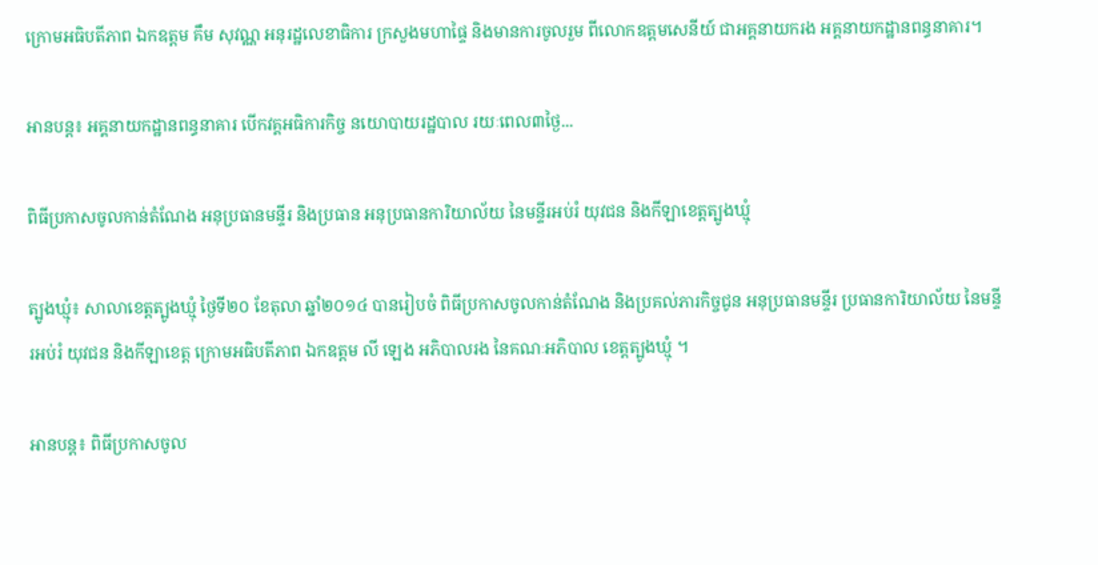ក្រោមអធិបតីភាព ឯកឧត្តម គឹម សុវណ្ណ អនុរដ្ឋលេខាធិការ ក្រសួងមហាផ្ទៃ និងមានការចូលរួម ពីលោកឧត្តមសេនីយ៍ ជាអគ្គនាយករង អគ្គនាយកដ្ឋានពន្ធនាគារ។

អានបន្ត៖ អគ្គនាយកដ្ឋានពន្ធនាគារ បើកវគ្គអធិការកិច្ច នយោបាយរដ្ឋបាល រយៈពេល៣ថ្ងៃ...

ពិធីប្រកាសចូលកាន់តំណែង អនុប្រធានមន្ទីរ និងប្រធាន អនុប្រធានការិយាល័យ នៃមន្ទីរអប់រំ យុវជន និងកីឡាខេត្តត្បូងឃ្មុំ

ត្បូងឃ្មុំ៖ សាលាខេត្តត្បូងឃ្មុំ ថ្ងៃទី២០ ខែតុលា ឆ្នាំ២០១៤ បានរៀបចំ ពិធីប្រកាសចូលកាន់តំណែង និងប្រគល់ភារកិច្ចជូន អនុប្រធានមន្ទីរ ប្រធានការិយាល័យ នៃមន្ទីរអប់រំ យុវជន និងកីឡាខេត្ត ក្រោមអធិបតីភាព ឯកឧត្ដម លី ឡេង អភិបាលរង នៃគណៈអភិបាល ខេត្តត្បូងឃ្មុំ ។

អានបន្ត៖ ពិធីប្រកាសចូល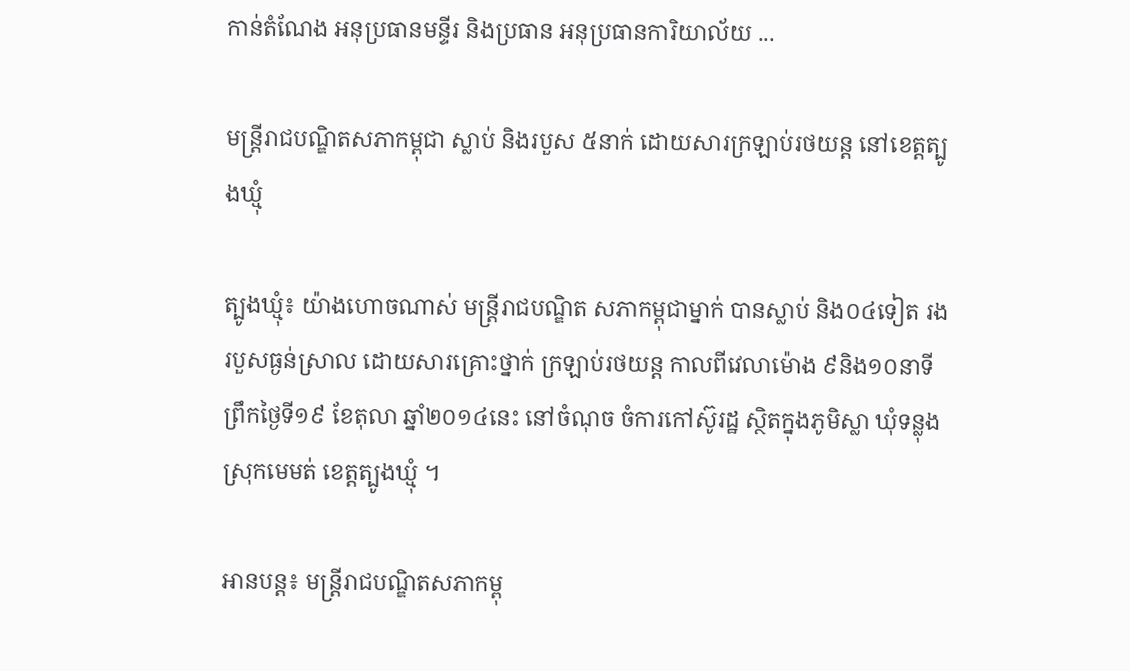កាន់តំណែង អនុប្រធានមន្ទីរ និងប្រធាន អនុប្រធានការិយាល័យ ...

មន្ត្រីរាជបណ្ឌិតសភាកម្ពុជា ស្លាប់ និងរបួស ៥នាក់ ដោយសារក្រឡាប់រថយន្ត នៅខេត្តត្បូងឃ្មុំ

ត្បូងឃ្មុំ៖ យ៉ាងហោចណាស់ មន្ត្រីរាជបណ្ឌិត សភាកម្ពុជាម្នាក់ បានស្លាប់ និង០៤ទៀត រងរបួសធ្ងន់ស្រាល ដោយសារគ្រោះថ្នាក់ ក្រឡាប់រថយន្ត កាលពីវេលាម៉ោង ៩និង១០នាទី ព្រឹកថ្ងៃទី១៩ ខែតុលា ឆ្នាំ២០១៤នេះ នៅចំណុច ចំការកៅស៊ូរដ្ឋ ស្ថិតក្នុងភូមិស្លា ឃុំទន្លុង ស្រុកមេមត់ ខេត្តត្បូងឃ្មុំ ។

អានបន្ត៖ មន្ត្រីរាជបណ្ឌិតសភាកម្ពុ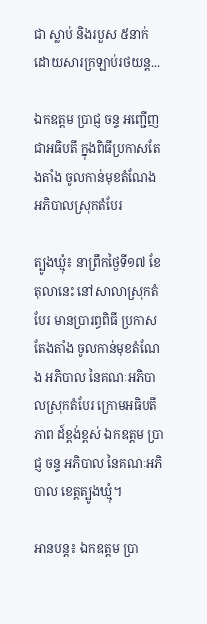ជា ស្លាប់ និងរបួស ៥នាក់ ដោយសារក្រឡាប់រថយន្ត...

ឯកឧត្តម ប្រាជ្ញ ចន្ទ អញ្ជើញជាអធិបតី ក្នុងពិធីប្រកាសតែងតាំង ចូលកាន់មុខតំណែង អភិបាលស្រុកតំបែរ

ត្បូងឃ្មុំ៖ នាព្រឹកថ្ងៃទី១៧ ខែតុលានេះ នៅសាលាស្រុកតំបែរ មានប្រារព្ធពិធី ប្រកាសតែងតាំង ចូលកាន់មុខតំណែង អភិបាល នៃគណៈអភិបាលស្រុកតំបែរ ក្រោមអធិបតីភាព ដ៍ខ្ពង់ខ្ពស់ ឯកឧត្តម ប្រាជ្ញ ចន្ទ អភិបាល នៃគណៈអភិបាល ខេត្តត្បូងឃ្មុំ។

អានបន្ត៖ ឯកឧត្តម ប្រា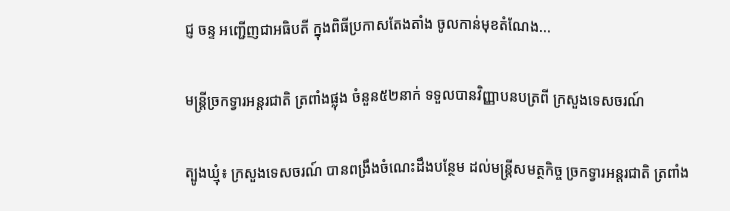ជ្ញ ចន្ទ អញ្ជើញជាអធិបតី ក្នុងពិធីប្រកាសតែងតាំង ចូលកាន់មុខតំណែង...

មន្ត្រីច្រកទ្វារអន្តរជាតិ ត្រពាំងផ្លុង ចំនួន៥២នាក់ ទទួលបានវិញ្ញាបនបត្រពី ក្រសួងទេសចរណ៍

ត្បូងឃ្មុំ៖ ក្រសួងទេសចរណ៍ បានពង្រឹងចំណេះដឹងបន្ថែម ដល់មន្ត្រីសមត្ថកិច្ច ច្រកទ្វារអន្តរជាតិ ត្រពាំង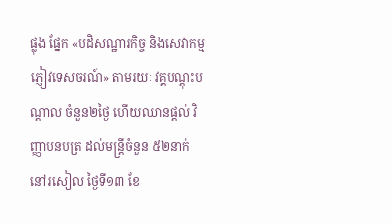ផ្លុង ផ្នែក «បដិសណ្ឋារកិច្ច និងសេវាកម្ម ភ្ញៀវទេសចរណ៍» តាមរយៈ វគ្គបណ្តុះបណ្តាល ចំនួន២ថ្ងៃ ហើយឈានផ្តល់ វិញ្ញាបនបត្រ ដល់មន្ត្រីចំនួន ៥២នាក់ នៅរសៀល ថ្ងៃទី១៣ ខែ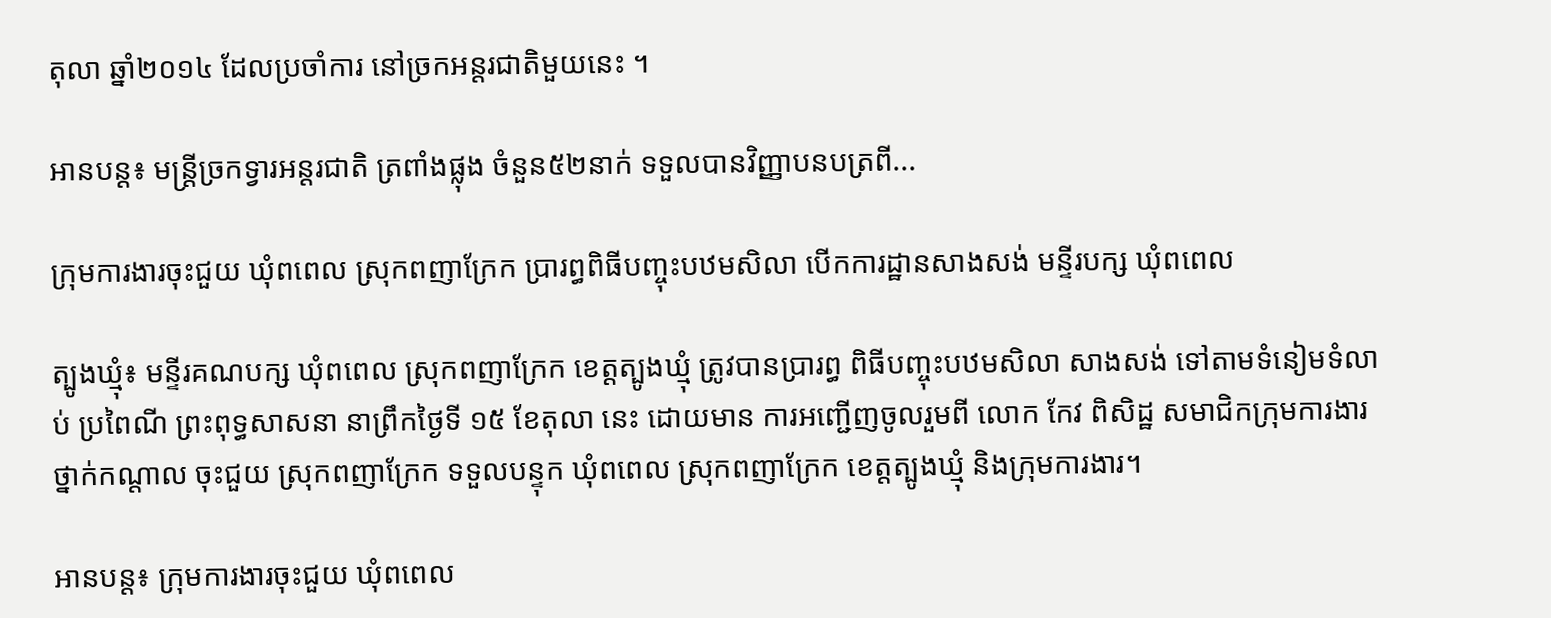តុលា ឆ្នាំ២០១៤ ដែលប្រចាំការ នៅច្រកអន្តរជាតិមួយនេះ ។

អានបន្ត៖ មន្ត្រីច្រកទ្វារអន្តរជាតិ ត្រពាំងផ្លុង ចំនួន៥២នាក់ ទទួលបានវិញ្ញាបនបត្រពី...

ក្រុមការងារចុះជួយ ឃុំពពេល ស្រុកពញាក្រែក ប្រារព្ធពិធីបញ្ចុះបឋមសិលា បើកការដ្ឋានសាងសង់ មន្ទីរបក្ស ឃុំពពេល

ត្បូងឃ្មុំ៖ មន្ទីរគណបក្ស ឃុំពពេល ស្រុកពញាក្រែក ខេត្តត្បូងឃ្មុំ ត្រូវបានប្រារព្ធ ពិធីបញ្ចុះបឋមសិលា សាងសង់ ទៅតាមទំនៀមទំលាប់ ប្រពៃណី ព្រះពុទ្ធសាសនា នាព្រឹកថ្ងៃទី ១៥ ខែតុលា នេះ ដោយមាន ការអញ្ជើញចូលរួមពី លោក កែវ ពិសិដ្ឋ សមាជិកក្រុមការងារ ថ្នាក់កណ្តាល ចុះជួយ ស្រុកពញាក្រែក ទទួលបន្ទុក ឃុំពពេល ស្រុកពញាក្រែក ខេត្តត្បូងឃ្មុំ និងក្រុមការងារ។

អានបន្ត៖ ក្រុមការងារចុះជួយ ឃុំពពេល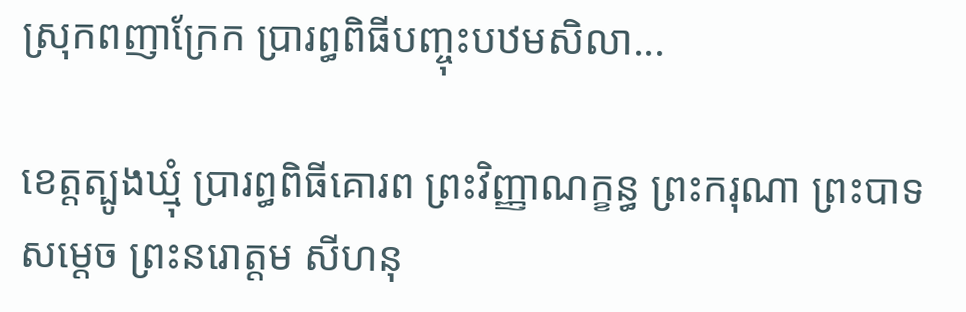ស្រុកពញាក្រែក ប្រារព្ធពិធីបញ្ចុះបឋមសិលា...

ខេត្តត្បូងឃ្មុំ ប្រារព្ធពិធីគោរព ព្រះវិញ្ញាណក្ខន្ធ ព្រះករុណា ព្រះបាទសម្ដេច ព្រះនរោត្ដម សីហនុ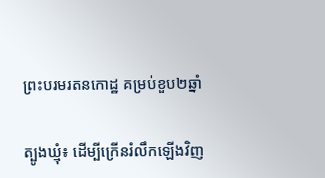ព្រះបរមរតនកោដ្ឋ គម្រប់ខួប២ឆ្នាំ

ត្បូងឃ្មុំ៖ ដើម្បីក្រើនរំលឹកឡើងវិញ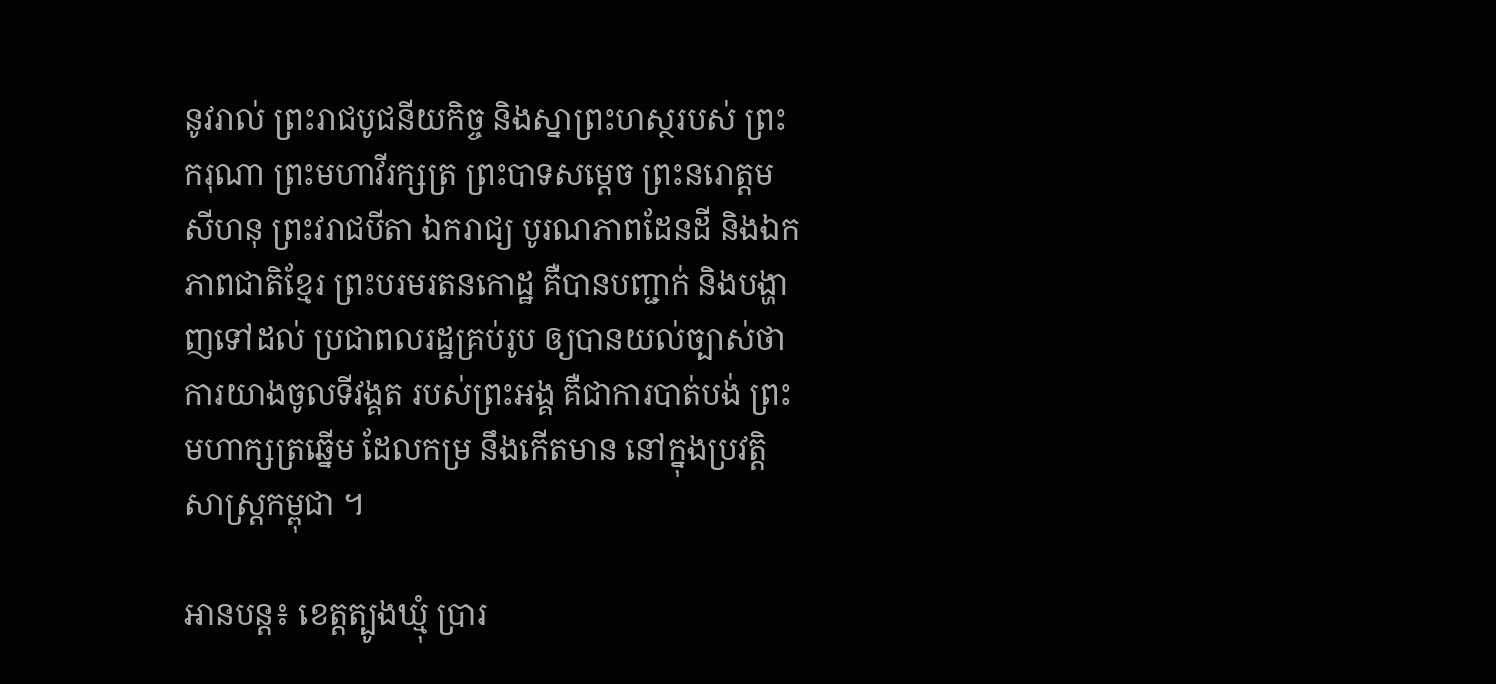នូវរាល់ ព្រះរាជបូជនីយកិច្ច និងស្នាព្រះហស្ថរបស់ ព្រះករុណា ព្រះមហាវីរក្សត្រ ព្រះបាទសម្ដេច ព្រះនរោត្ដម សីហនុ ព្រះវរាជបីតា ឯករាជ្យ បូរណភាពដែនដី និងឯកភាពជាតិខ្មែរ ព្រះបរមរតនកោដ្ឋ គឺបានបញ្ជាក់ និងបង្ហាញទៅដល់ ប្រជាពលរដ្ឋគ្រប់រូប ឲ្យបានយល់ច្បាស់ថា ការយាងចូលទីវង្គត របស់ព្រះអង្គ គឺជាការបាត់បង់ ព្រះមហាក្សត្រឆ្នើម ដែលកម្រ នឹងកើតមាន នៅក្នុងប្រវត្តិសាស្ត្រកម្ពុជា ។

អានបន្ត៖ ខេត្តត្បូងឃ្មុំ ប្រារ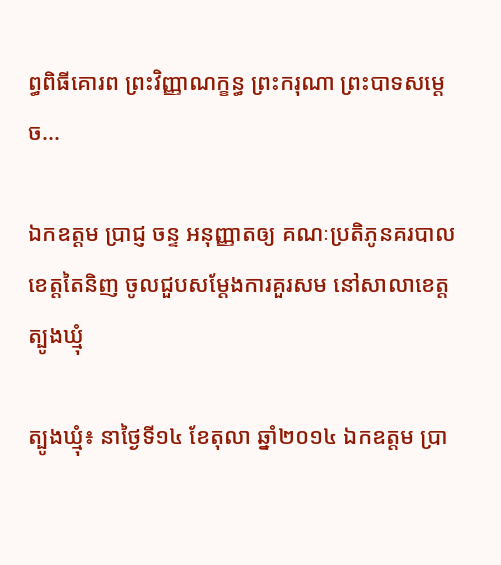ព្ធពិធីគោរព ព្រះវិញ្ញាណក្ខន្ធ ព្រះករុណា ព្រះបាទសម្ដេច...

ឯកឧត្តម ប្រាជ្ញ ចន្ទ អនុញ្ញាតឲ្យ គណៈប្រតិភូនគរបាល ខេត្តតៃនិញ ចូលជួបសម្ដែងការគួរសម នៅសាលាខេត្តត្បូងឃ្មុំ

ត្បូងឃ្មុំ៖ នាថ្ងៃទី១៤ ខែតុលា ឆ្នាំ២០១៤ ឯកឧត្តម ប្រា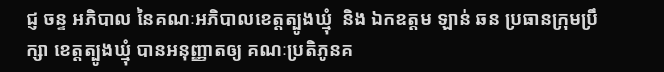ជ្ញ ចន្ទ អភិបាល នៃគណៈអភិបាលខេត្តត្បូងឃ្មុំ  និង ឯកឧត្តម ឡាន់ ឆន ប្រធានក្រុមប្រឹក្សា ខេត្តត្បូងឃ្មុំ បានអនុញ្ញាតឲ្យ គណៈប្រតិភូនគ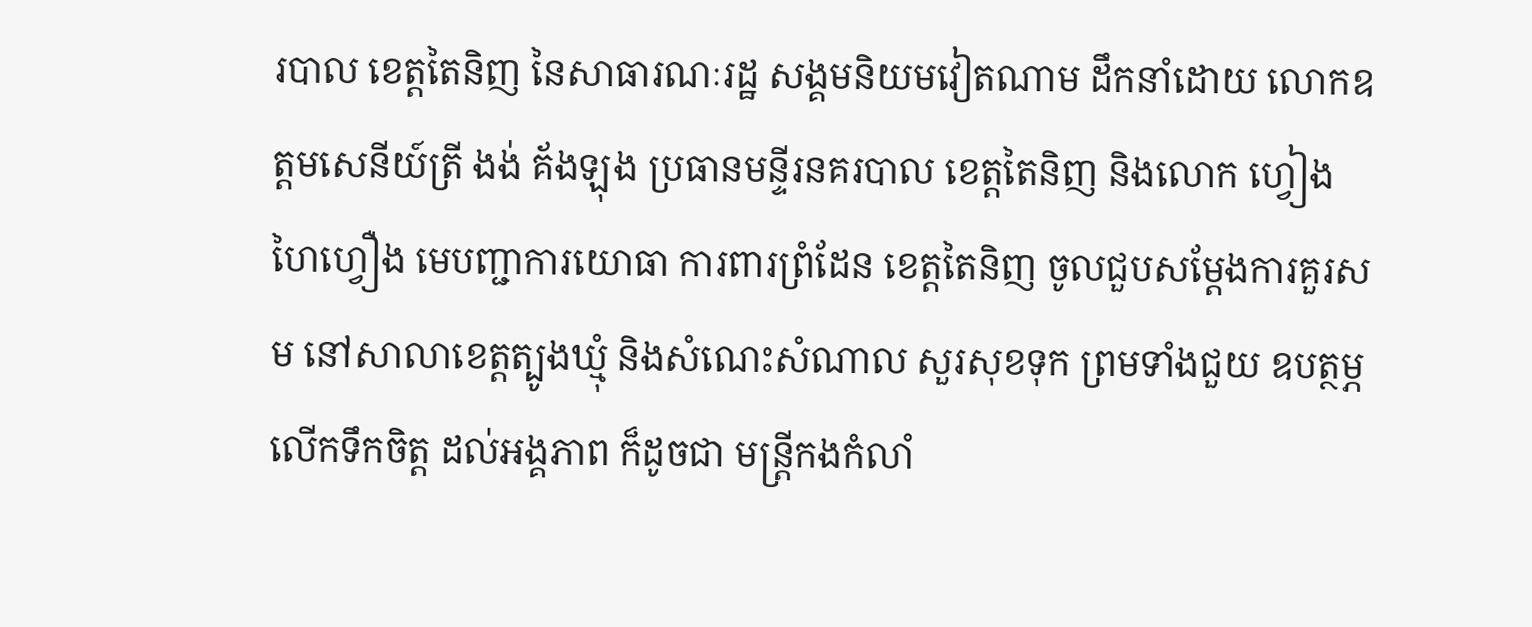របាល ខេត្តតៃនិញ នៃសាធារណៈរដ្ឋ សង្គមនិយមវៀតណាម ដឹកនាំដោយ លោកឧត្តមសេនីយ៍ត្រី ងង់ គ័ងឡុង ប្រធានមន្ទីរនគរបាល ខេត្តតៃនិញ និងលោក ហ្វៀង ហៃហ្វឿង មេបញ្ជាការយោធា ការពារព្រំដែន ខេត្តតៃនិញ ចូលជួបសម្ដែងការគួរសម នៅសាលាខេត្តត្បូងឃ្មុំ និងសំណេះសំណាល សួរសុខទុក ព្រមទាំងជួយ ឧបត្ថម្ភលើកទឹកចិត្ត ដល់អង្គភាព ក៏ដូចជា មន្ត្រីកងកំលាំ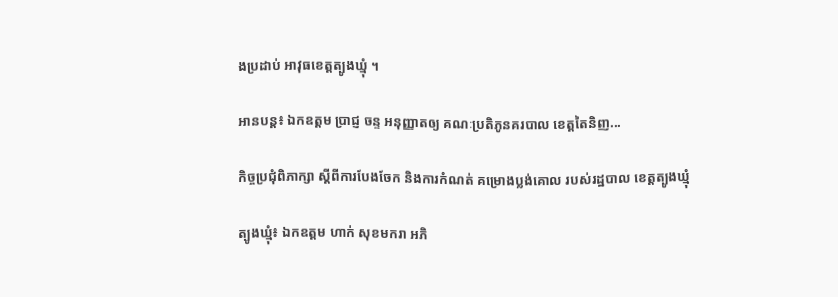ងប្រដាប់ អាវុធខេត្តត្បូងឃ្មុំ ។

អានបន្ត៖ ឯកឧត្តម ប្រាជ្ញ ចន្ទ អនុញ្ញាតឲ្យ គណៈប្រតិភូនគរបាល ខេត្តតៃនិញ...

កិច្ចប្រជុំពិភាក្សា ស្តីពីការបែងចែក និងការកំណត់ គម្រោងប្លង់គោល របស់រដ្ឋបាល ខេត្តត្បូងឃ្មុំ

ត្បូងឃ្មុំ៖ ឯកឧត្តម ហាក់ សុខមករា អភិ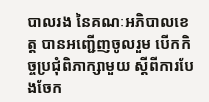បាលរង នៃគណៈអភិបាលខេត្ត បានអញ្ជើញចូលរួម បើកកិច្ចប្រជុំពិភាក្សាមួយ ស្តីពីការបែងចែក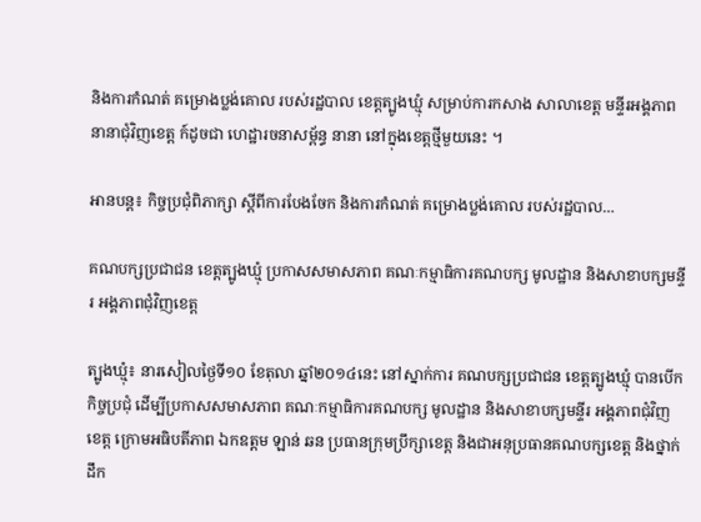និងការកំណត់ គម្រោងប្លង់គោល របស់រដ្ឋបាល ខេត្តត្បូងឃ្មុំ សម្រាប់ការកសាង សាលាខេត្ត មន្ទីរអង្គភាព នានាជុំវិញខេត្ត ក៍ដូចជា ហេដ្ឋារចនាសម្ព័ន្ធ នានា នៅក្នុងខេត្តថ្មីមួយនេះ ។

អានបន្ត៖ កិច្ចប្រជុំពិភាក្សា ស្តីពីការបែងចែក និងការកំណត់ គម្រោងប្លង់គោល របស់រដ្ឋបាល...

គណបក្សប្រជាជន ខេត្តត្បូងឃ្មុំ ប្រកាសសមាសភាព គណៈកម្មាធិការគណបក្ស មូលដ្ឋាន និងសាខាបក្សមន្ទីរ អង្គភាពជុំវិញខេត្ត

ត្បូងឃ្មុំ៖ នារសៀលថ្ងៃទី១០ ខែតុលា ឆ្នាំ២០១៤នេះ នៅស្នាក់ការ គណបក្សប្រជាជន ខេត្តត្បូងឃ្មុំ បានបើកកិច្ចប្រជុំ ដើម្បីប្រកាសសមាសភាព គណៈកម្មាធិការគណបក្ស មូលដ្ឋាន និងសាខាបក្សមន្ទីរ អង្គភាពជុំវិញខេត្ត ក្រោមអធិបតីភាព ឯកឧត្តម ឡាន់ ឆន ប្រធានក្រុមប្រឹក្សាខេត្ត និងជាអនុប្រធានគណបក្សខេត្ត និងថ្នាក់ដឹក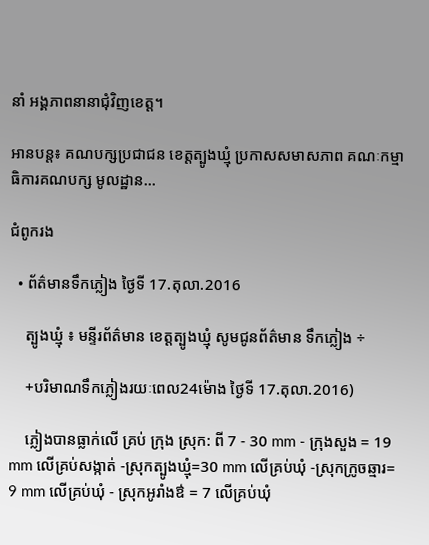នាំ អង្គភាពនានាជុំវិញខេត្ត។

អានបន្ត៖ គណបក្សប្រជាជន ខេត្តត្បូងឃ្មុំ ប្រកាសសមាសភាព គណៈកម្មាធិការគណបក្ស មូលដ្ឋាន...

ជំពូករង

  • ព័ត៌មានទឹកភ្លៀង ថ្ងៃទី 17.តុលា.2016

    ត្បូងឃ្មុំ ៖ មន្ទីរព័ត៌មាន ខេត្តត្បូងឃ្មុំ សូមជូនព័ត៌មាន ទឹកភ្លៀង ÷

    +បរិមាណទឹកភ្លៀងរយៈពេល24ម៉ោង ថ្ងៃទី 17.តុលា.2016)

    ភ្លៀងបានធ្លាក់លើ គ្រប់ ក្រុង ស្រុក: ពី 7 - 30 mm - ក្រុងសួង = 19 mm លើគ្រប់សង្កាត់ -ស្រុកត្បូងឃ្មុំ=30 mm លើគ្រប់ឃុំ -ស្រុកក្រូចឆ្មារ= 9 mm លើគ្រប់ឃុំ - ស្រុកអូរាំងឳ = 7 លើគ្រប់ឃុំ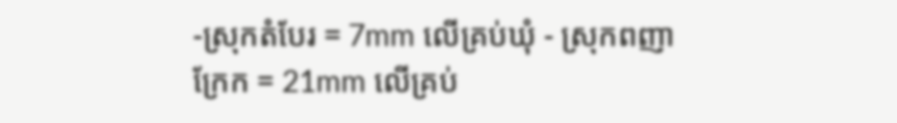-ស្រុកតំបែរ = 7mm លើគ្រប់ឃុំ - ស្រុកពញាក្រែក = 21mm លើគ្រប់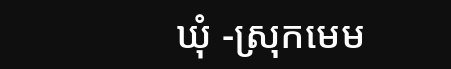ឃុំ -ស្រុកមេម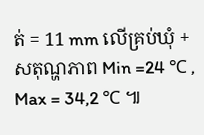ត់ = 11 mm លើគ្រប់ឃុំ + សតុណ្ហភាព Min =24 ℃ , Max = 34,2 ℃ ៕